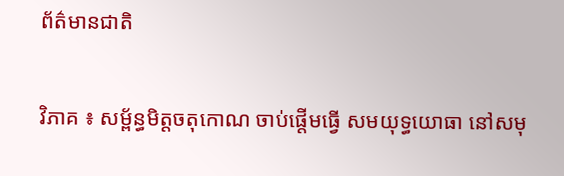ព័ត៌មានជាតិ

វិភាគ ៖ សម្ព័ន្ធមិត្តចតុកោណ ចាប់ផ្តើមធ្វើ សមយុទ្ធយោធា នៅសមុ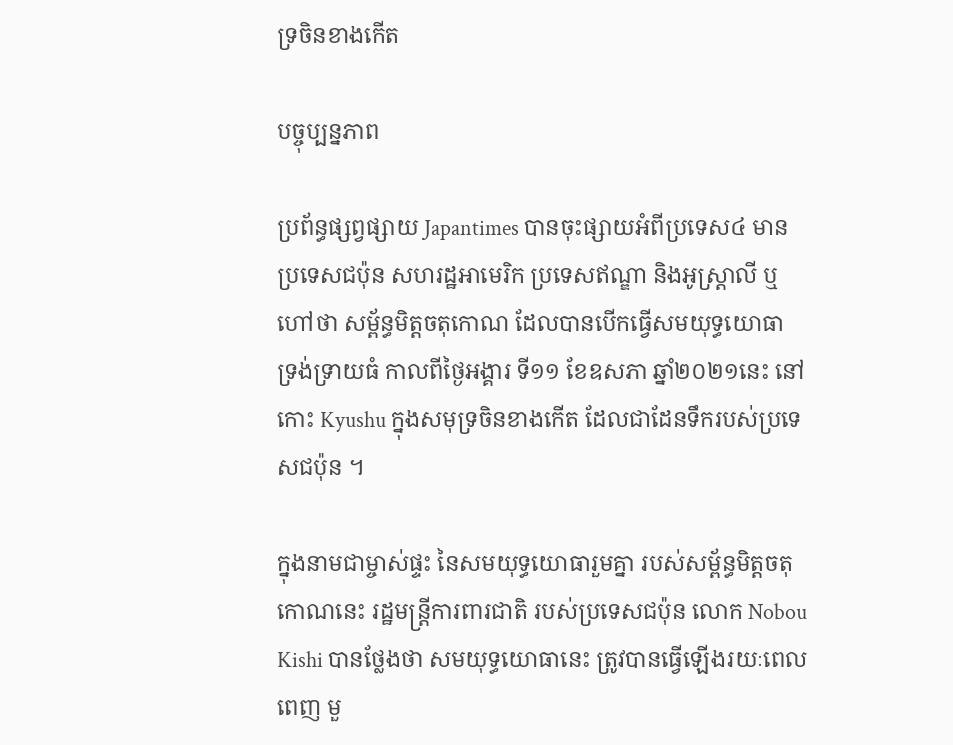ទ្រចិនខាងកើត

បច្ចុប្បន្នភាព

ប្រព័ន្ធផ្សព្វផ្សាយ Japantimes បានចុះផ្សាយអំពីប្រទេស៤ មានប្រទេសជប៉ុន សហរដ្ឋអាមេរិក ប្រទេសឥណ្ឌា និងអូស្ត្រាលី ឬហៅថា សម្ព័ន្ធមិត្តចតុកោណ ដែលបានបើកធ្វើសមយុទ្ធយោធា ទ្រង់ទ្រាយធំ កាលពីថ្ងៃអង្គារ ទី១១ ខែឧសភា ឆ្នាំ២០២១នេះ នៅកោះ Kyushu ក្នុងសមុទ្រចិនខាងកើត ដែលជាដែនទឹករបស់ប្រទេសជប៉ុន ។

ក្នុងនាមជាម្ចាស់ផ្ទះ នៃសមយុទ្ធយោធារួមគ្នា របស់សម្ព័ន្ធមិត្តចតុកោណនេះ រដ្ឋមន្ត្រីការពារជាតិ របស់ប្រទេសជប៉ុន លោក Nobou Kishi បានថ្លែងថា សមយុទ្ធយោធានេះ ត្រូវបានធ្វើឡើងរយៈពេលពេញ មួ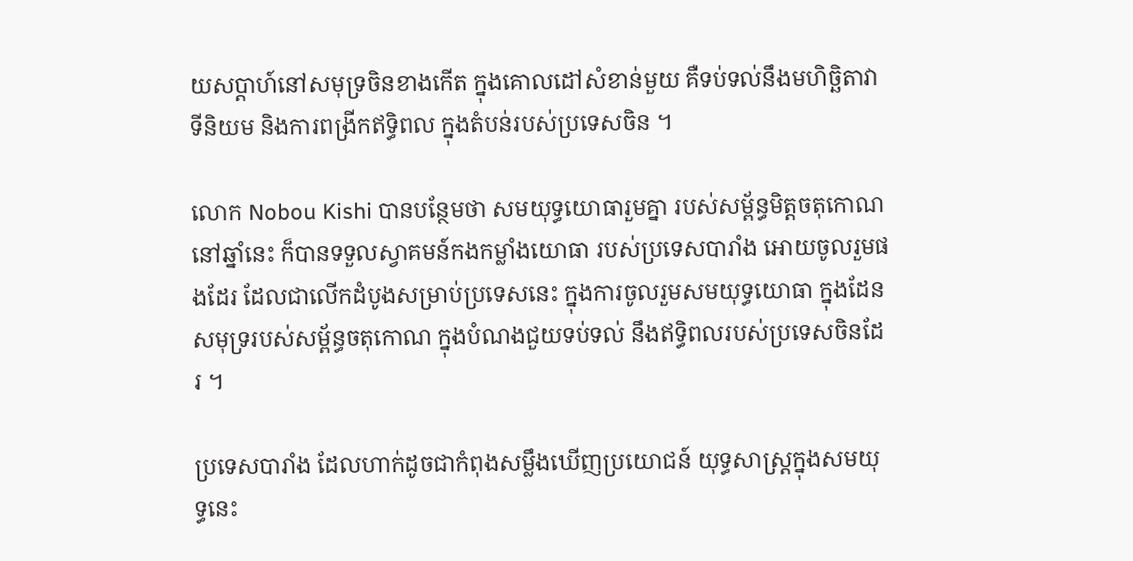យសប្តាហ៍នៅសមុទ្រចិនខាងកើត ក្នុងគោលដៅសំខាន់មួយ គឺទប់ទល់នឹងមហិច្ឆិតាវាទីនិយម និងការពង្រីកឥទ្ធិពល ក្នុងតំបន់របស់ប្រទេសចិន ។

លោក Nobou Kishi បានបន្ថែមថា សមយុទ្ធយោធារួមគ្នា របស់សម្ព័ន្ធមិត្តចតុកោណនៅឆ្នាំនេះ ក៏បានទទួលស្វាគមន៍កងកម្លាំងយោធា របស់ប្រទេសបារាំង អោយចូលរួមផងដែរ ដែលជាលើកដំបូងសម្រាប់ប្រទេសនេះ ក្នុងការចូលរួមសមយុទ្ធយោធា ក្នុងដែនសមុទ្ររបស់សម្ព័ន្ធចតុកោណ ក្នុងបំណងជួយទប់ទល់ នឹងឥទ្ធិពលរបស់ប្រទេសចិនដែរ ។

ប្រទេសបារាំង ដែលហាក់ដូចជាកំពុងសម្លឹងឃើញប្រយោជន៍ យុទ្ធសាស្ត្រក្នុងសមយុទ្ធនេះ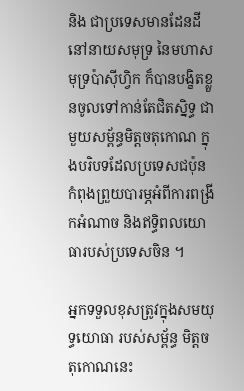និង ជាប្រទេសមានដែនដី នៅនាយសមុទ្រ នៃមហាសមុទ្រប៉ាស៊ីហ្វិក ក៏បានបង្ខិតខ្លួនចូលទៅកាន់តែជិតស្និទ្ធ ជាមួយសម្ព័ន្ធមិត្តចតុកោណ ក្នុងបរិបទដែលប្រទេសជប៉ុន កំពុងព្រួយបារម្ភអំពីការពង្រីកអំណាច និងឥទ្ធិពលយោធារបស់ប្រទេសចិន ។

អ្នកទទួលខុសត្រូវក្នុងសមយុទ្ធយោធា របស់សម្ព័ន្ធ មិត្តចតុកោណនេះ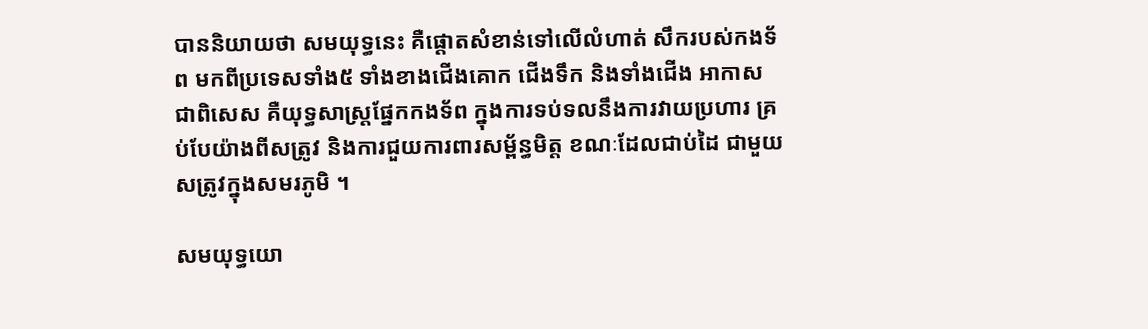បាននិយាយថា សមយុទ្ធនេះ គឺផ្តោតសំខាន់ទៅលើលំហាត់ សឹករបស់កងទ័ព មកពីប្រទេសទាំង៥ ទាំងខាងជើងគោក ជើងទឹក និងទាំងជើង អាកាស ជាពិសេស គឺយុទ្ធសាស្ត្រផ្នែកកងទ័ព ក្នុងការទប់ទលនឹងការវាយប្រហារ គ្រប់បែយ៉ាងពីសត្រូវ និងការជួយការពារសម្ព័ន្ធមិត្ត ខណៈដែលជាប់ដៃ ជាមួយសត្រូវក្នុងសមរភូមិ ។

សមយុទ្ធយោ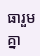ធារួមគ្នា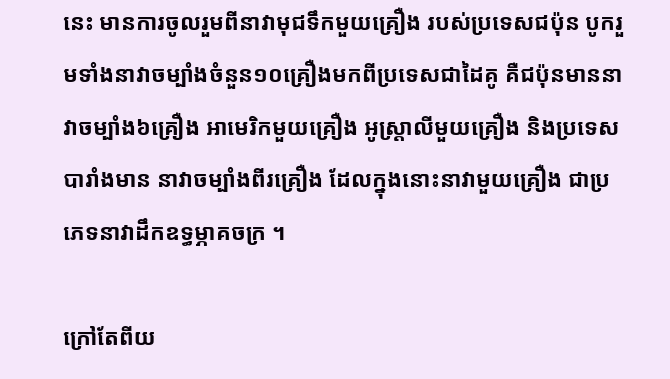នេះ មានការចូលរួមពីនាវាមុជទឹកមួយគ្រឿង របស់ប្រទេសជប៉ុន បូករួមទាំងនាវាចម្បាំងចំនួន១០គ្រឿងមកពីប្រទេសជាដៃគូ គឺជប៉ុនមាននាវាចម្បាំង៦គ្រឿង អាមេរិកមួយគ្រឿង អូស្ត្រាលីមួយគ្រឿង និងប្រទេសបារាំងមាន នាវាចម្បាំងពីរគ្រឿង ដែលក្នុងនោះនាវាមួយគ្រឿង ជាប្រភេទនាវាដឹកឧទ្ធម្ភាគចក្រ ។

ក្រៅតែពីយ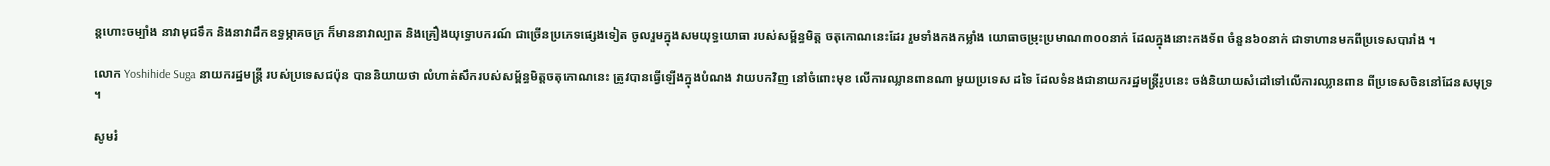ន្តហោះចម្បាំង នាវាមុជទឹក និងនាវាដឹកឧទ្ធម្ភាគចក្រ ក៏មាននាវាល្បាត និងគ្រឿងយុទ្ធោបករណ៍ ជាច្រើនប្រភេទផ្សេងទៀត ចូលរួមក្នុងសមយុទ្ធយោធា របស់សម្ព័ន្ធមិត្ត ចតុកោណនេះដែរ រួមទាំងកងកម្លាំង យោធាចម្រុះប្រមាណ៣០០នាក់ ដែលក្នុងនោះកងទ័ព ចំនួន៦០នាក់ ជាទាហានមកពីប្រទេសបារាំង ។

លោក Yoshihide Suga នាយករដ្ឋមន្ត្រី របស់ប្រទេសជប៉ុន បាននិយាយថា លំហាត់សឹករបស់សម្ព័ន្ធមិត្តចតុកោណនេះ ត្រូវបានធ្វើឡើងក្នុងបំណង វាយបកវិញ នៅចំពោះមុខ លើការឈ្លានពានណា មួយប្រទេស ដទៃ ដែលទំនងជានាយករដ្ឋមន្ត្រីរូបនេះ ចង់និយាយសំដៅទៅលើការឈ្លានពាន ពីប្រទេសចិននៅដែនសមុទ្រ ។

សូមរំ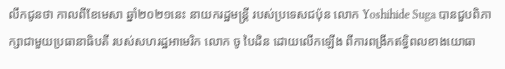លឹកជូនថា កាលពីខែមេសា ឆ្នាំ២០២១នេះ នាយករដ្ឋមន្ត្រី របស់ប្រទេសជប៉ុន លោក Yoshihide Suga បានជួបពិភាក្សាជាមួយប្រធានាធិបតី របស់សហរដ្ឋអាមេរិក លោក ចូ បៃដិន ដោយលើកឡើង ពីការពង្រីកឥទ្ធិពលខាងយោធា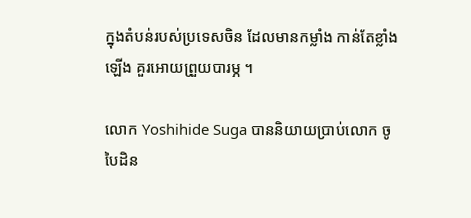ក្នុងតំបន់របស់ប្រទេសចិន ដែលមានកម្លាំង កាន់តែខ្លាំងឡើង គួរអោយព្រួយបារម្ភ ។

លោក Yoshihide Suga បាននិយាយប្រាប់លោក ចូ បៃដិន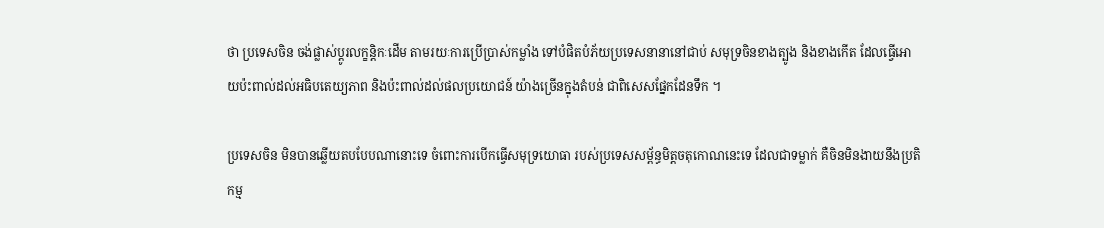ថា ប្រទេសចិន ចង់ផ្លាស់ប្តូរលក្ខន្តិកៈដើម តាមរយៈការប្រើប្រាស់កម្លាំង ទៅបំផិតបំភ័យប្រទេសនានានៅជាប់ សមុទ្រចិនខាងត្បូង និងខាងកើត ដែលធ្វើអោយប៉ះពាល់ដល់អធិបតេយ្យភាព និងប៉ះពាល់ដល់ផលប្រយោជន៍ យ៉ាងច្រើនក្នុងតំបន់ ជាពិសេសផ្នែកដែនទឹក ។

ប្រទេសចិន មិនបានឆ្លើយតបបែបណានោះទេ ចំពោះការបើកធ្វើសមុទ្រយោធា របស់ប្រទេសសម្ព័ន្ធមិត្តចតុកោណនេះទេ ដែលជាទម្លាក់ គឺចិនមិនងាយនឹងប្រតិកម្ម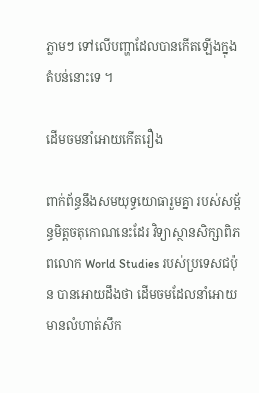ភ្លាមៗ ទៅលើបញ្ហាដែលបានកើតឡើងក្នុងតំបន់នោះទេ ។

ដើមចមនាំអោយកើតរឿង

ពាក់ព័ន្ធនឹងសមយុទ្ធយោធារួមគ្នា របស់សម្ព័ន្ធមិត្តចតុកោណនេះដែរ វិទ្យាស្ថានសិក្សាពិភពលោក World Studies របស់ប្រទេសជប៉ុន បានអោយដឹងថា ដើមចមដែលនាំអោយមានលំហាត់សឹក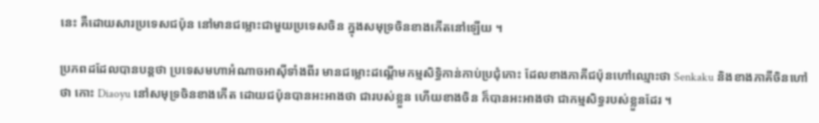នេះ គឺដោយសារប្រទេសជប៉ុន នៅមានជម្លោះជាមួយប្រទេសចិន ក្នុងសមុទ្រចិនខាងកើតនៅឡើយ ។

ប្រភពដដែលបានបន្តថា ប្រទេសមហាអំណាចអាស៊ីទាំងពីរ មានជម្លោះដណ្តើមកម្មសិទ្ធិកាន់កាប់ប្រជុំកោះ ដែលខាងភាគីជប៉ុនហៅឈ្មោះថា Senkaku និងខាងភាគីចិនហៅថា កោះ Diaoyu នៅសមុទ្រចិនខាងកើត ដោយជប៉ុនបានអះអាងថា ជារបស់ខ្លួន ហើយខាងចិន ក៏បានអះអាងថា ជាកម្មសិទ្ធរបស់ខ្លួនដែរ ។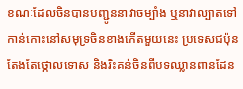ខណៈដែលចិនបានបញ្ជូននាវាចម្បាំង ឬនាវាល្បាតទៅកាន់កោះនៅសមុទ្រចិនខាងកើតមួយនេះ ប្រទេសជប៉ុនតែងតែថ្កោលទោស និងរិះគន់ចិនពីបទឈ្លានពានដែន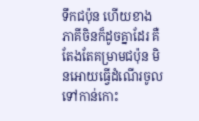ទឹកជប៉ុន ហើយខាងភាគីចិនក៏ដូចគ្នាដែរ គឺតែងតែគម្រាមជប៉ុន មិនអោយធ្វើដំណើរចូលទៅកាន់កោះ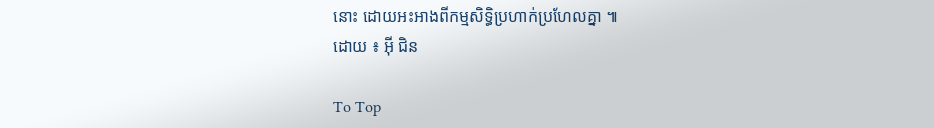នោះ ដោយអះអាងពីកម្មសិទ្ធិប្រហាក់ប្រហែលគ្នា ៕
ដោយ ៖ អ៊ី ជិន

To Top